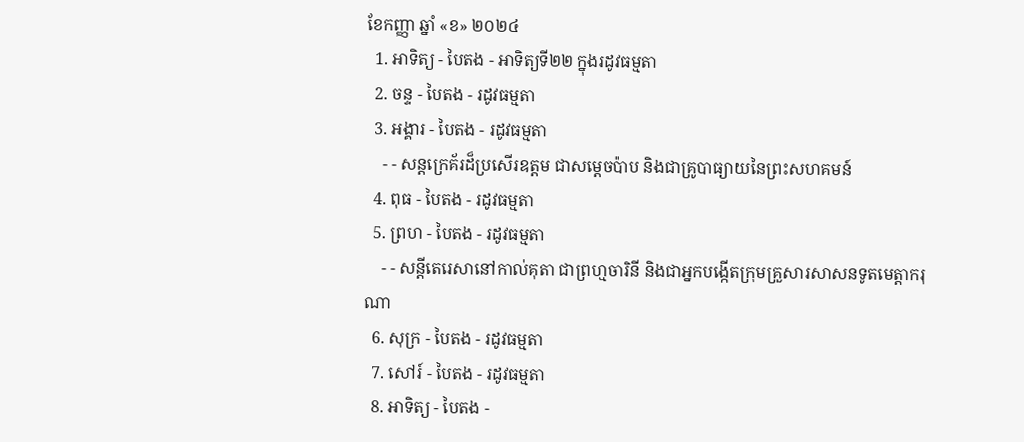ខែកញ្ញា ឆ្នាំ «ខ» ២០២៤
  1. អាទិត្យ - បៃតង - អាទិត្យទី២២ ក្នុងរដូវធម្មតា
  2. ចន្ទ - បៃតង - រដូវធម្មតា
  3. អង្គារ - បៃតង - រដូវធម្មតា
    - - សន្តក្រេគ័រដ៏ប្រសើរឧត្តម ជាសម្ដេចប៉ាប និងជាគ្រូបាធ្យាយនៃព្រះសហគមន៍
  4. ពុធ - បៃតង - រដូវធម្មតា
  5. ព្រហ - បៃតង - រដូវធម្មតា
    - - សន្តីតេរេសានៅកាល់គុតា ជាព្រហ្មចារិនី និងជាអ្នកបង្កើតក្រុមគ្រួសារសាសនទូតមេត្ដាករុណា
  6. សុក្រ - បៃតង - រដូវធម្មតា
  7. សៅរ៍ - បៃតង - រដូវធម្មតា
  8. អាទិត្យ - បៃតង -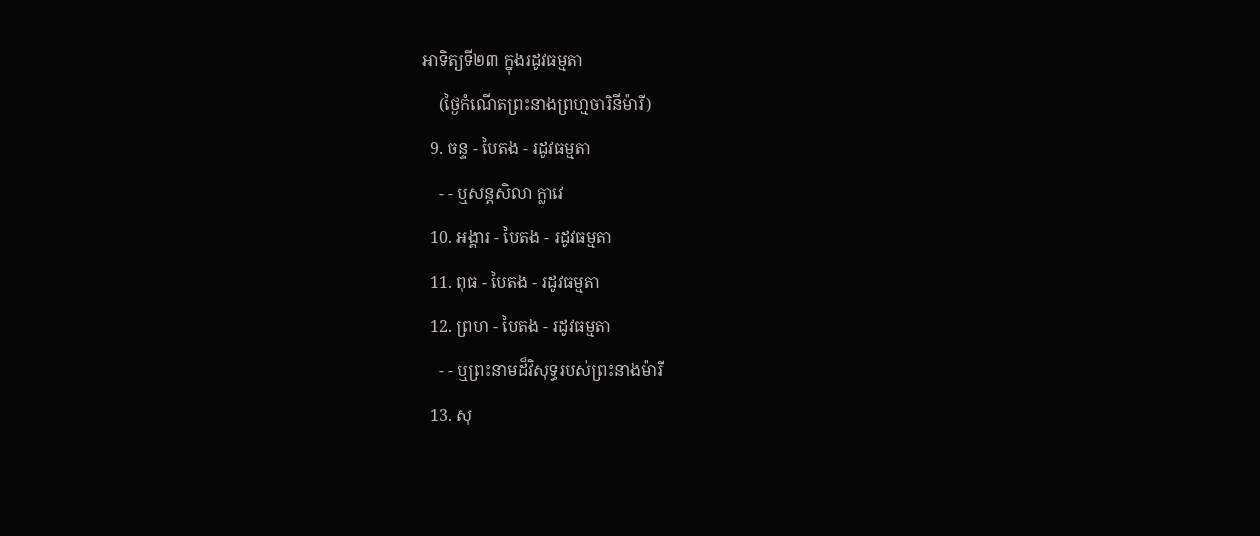អាទិត្យទី២៣ ក្នុងរដូវធម្មតា
    (ថ្ងៃកំណើតព្រះនាងព្រហ្មចារិនីម៉ារី)
  9. ចន្ទ - បៃតង - រដូវធម្មតា
    - - ឬសន្តសិលា ក្លាវេ
  10. អង្គារ - បៃតង - រដូវធម្មតា
  11. ពុធ - បៃតង - រដូវធម្មតា
  12. ព្រហ - បៃតង - រដូវធម្មតា
    - - ឬព្រះនាមដ៏វិសុទ្ធរបស់ព្រះនាងម៉ារី
  13. សុ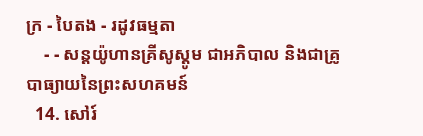ក្រ - បៃតង - រដូវធម្មតា
    - - សន្តយ៉ូហានគ្រីសូស្តូម ជាអភិបាល និងជាគ្រូបាធ្យាយនៃព្រះសហគមន៍
  14. សៅរ៍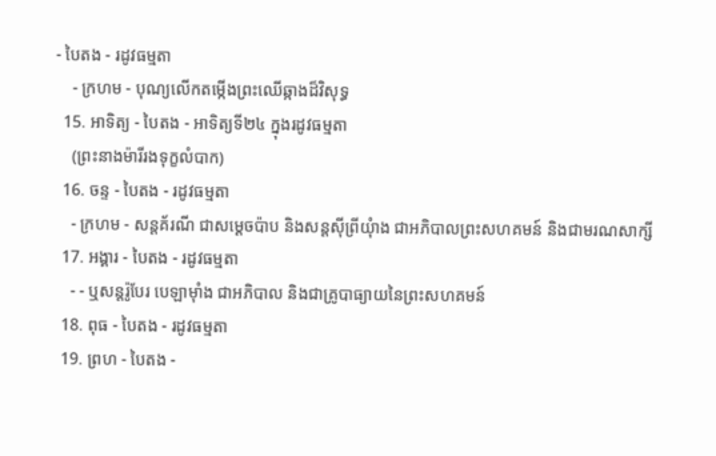- បៃតង - រដូវធម្មតា
    - ក្រហម - បុណ្យលើកតម្កើងព្រះឈើឆ្កាងដ៏វិសុទ្ធ
  15. អាទិត្យ - បៃតង - អាទិត្យទី២៤ ក្នុងរដូវធម្មតា
    (ព្រះនាងម៉ារីរងទុក្ខលំបាក)
  16. ចន្ទ - បៃតង - រដូវធម្មតា
    - ក្រហម - សន្តគ័រណី ជាសម្ដេចប៉ាប និងសន្តស៊ីព្រីយុំាង ជាអភិបាលព្រះសហគមន៍ និងជាមរណសាក្សី
  17. អង្គារ - បៃតង - រដូវធម្មតា
    - - ឬសន្តរ៉ូបែរ បេឡាម៉ាំង ជាអភិបាល និងជាគ្រូបាធ្យាយនៃព្រះសហគមន៍
  18. ពុធ - បៃតង - រដូវធម្មតា
  19. ព្រហ - បៃតង -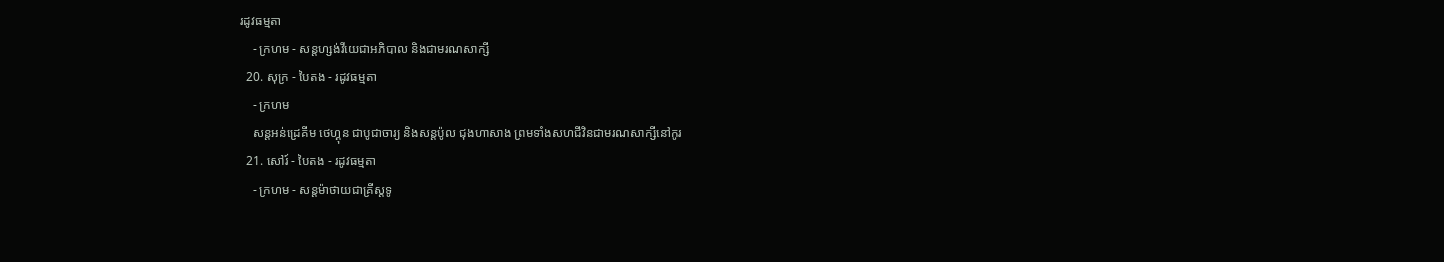រដូវធម្មតា
    - ក្រហម - សន្តហ្សង់វីយេជាអភិបាល និងជាមរណសាក្សី
  20. សុក្រ - បៃតង - រដូវធម្មតា
    - ក្រហម
    សន្តអន់ដ្រេគីម ថេហ្គុន ជាបូជាចារ្យ និងសន្តប៉ូល ជុងហាសាង ព្រមទាំងសហជីវិនជាមរណសាក្សីនៅកូរ
  21. សៅរ៍ - បៃតង - រដូវធម្មតា
    - ក្រហម - សន្តម៉ាថាយជាគ្រីស្តទូ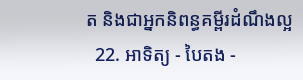ត និងជាអ្នកនិពន្ធគម្ពីរដំណឹងល្អ
  22. អាទិត្យ - បៃតង -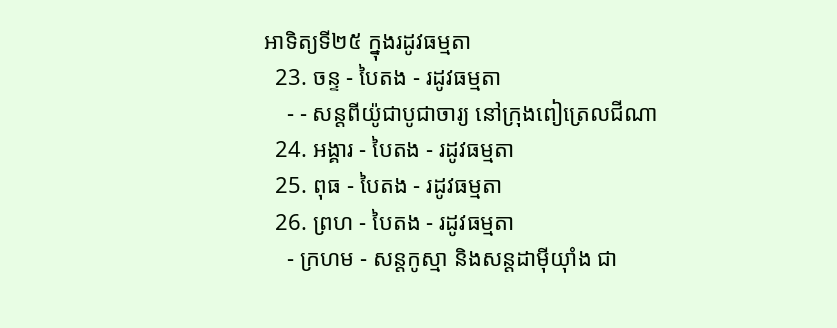អាទិត្យទី២៥ ក្នុងរដូវធម្មតា
  23. ចន្ទ - បៃតង - រដូវធម្មតា
    - - សន្តពីយ៉ូជាបូជាចារ្យ នៅក្រុងពៀត្រេលជីណា
  24. អង្គារ - បៃតង - រដូវធម្មតា
  25. ពុធ - បៃតង - រដូវធម្មតា
  26. ព្រហ - បៃតង - រដូវធម្មតា
    - ក្រហម - សន្តកូស្មា និងសន្តដាម៉ីយុាំង ជា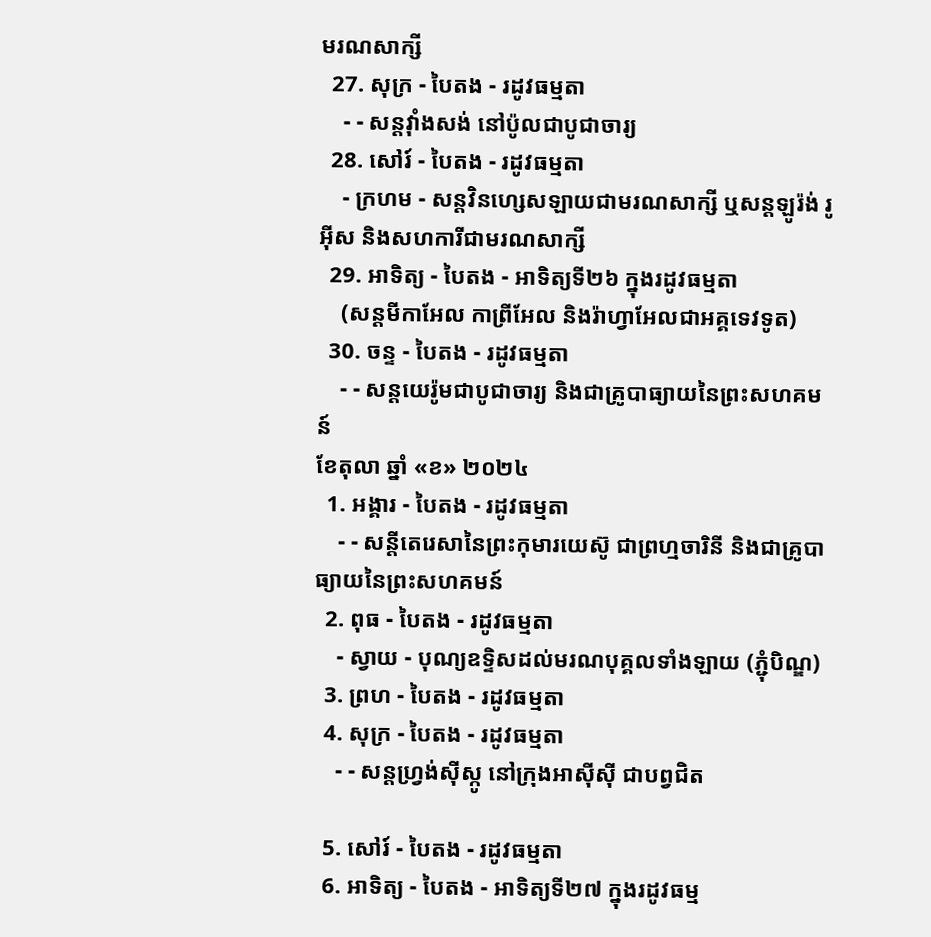មរណសាក្សី
  27. សុក្រ - បៃតង - រដូវធម្មតា
    - - សន្តវុាំងសង់ នៅប៉ូលជាបូជាចារ្យ
  28. សៅរ៍ - បៃតង - រដូវធម្មតា
    - ក្រហម - សន្តវិនហ្សេសឡាយជាមរណសាក្សី ឬសន្តឡូរ៉ង់ រូអ៊ីស និងសហការីជាមរណសាក្សី
  29. អាទិត្យ - បៃតង - អាទិត្យទី២៦ ក្នុងរដូវធម្មតា
    (សន្តមីកាអែល កាព្រីអែល និងរ៉ាហ្វាអែលជាអគ្គទេវទូត)
  30. ចន្ទ - បៃតង - រដូវធម្មតា
    - - សន្ដយេរ៉ូមជាបូជាចារ្យ និងជាគ្រូបាធ្យាយនៃព្រះសហគមន៍
ខែតុលា ឆ្នាំ «ខ» ២០២៤
  1. អង្គារ - បៃតង - រដូវធម្មតា
    - - សន្តីតេរេសានៃព្រះកុមារយេស៊ូ ជាព្រហ្មចារិនី និងជាគ្រូបាធ្យាយនៃព្រះសហគមន៍
  2. ពុធ - បៃតង - រដូវធម្មតា
    - ស្វាយ - បុណ្យឧទ្ទិសដល់មរណបុគ្គលទាំងឡាយ (ភ្ជុំបិណ្ឌ)
  3. ព្រហ - បៃតង - រដូវធម្មតា
  4. សុក្រ - បៃតង - រដូវធម្មតា
    - - សន្តហ្វ្រង់ស៊ីស្កូ នៅក្រុងអាស៊ីស៊ី ជាបព្វជិត

  5. សៅរ៍ - បៃតង - រដូវធម្មតា
  6. អាទិត្យ - បៃតង - អាទិត្យទី២៧ ក្នុងរដូវធម្ម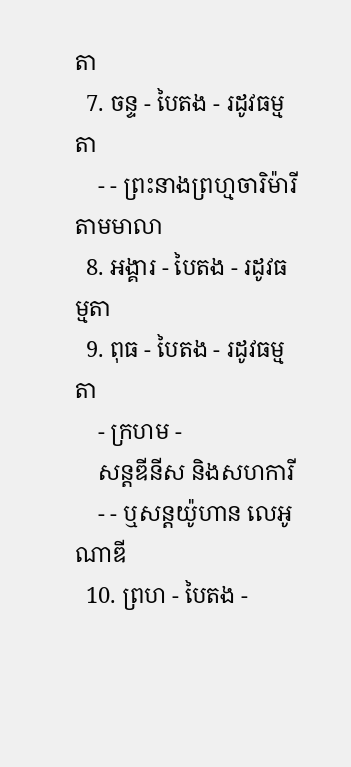តា
  7. ចន្ទ - បៃតង - រដូវធម្មតា
    - - ព្រះនាងព្រហ្មចារិម៉ារី តាមមាលា
  8. អង្គារ - បៃតង - រដូវធម្មតា
  9. ពុធ - បៃតង - រដូវធម្មតា
    - ក្រហម -
    សន្តឌីនីស និងសហការី
    - - ឬសន្តយ៉ូហាន លេអូណាឌី
  10. ព្រហ - បៃតង -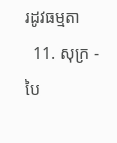រដូវធម្មតា
  11. សុក្រ - បៃ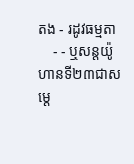តង - រដូវធម្មតា
    - - ឬសន្តយ៉ូហានទី២៣ជាសម្តេ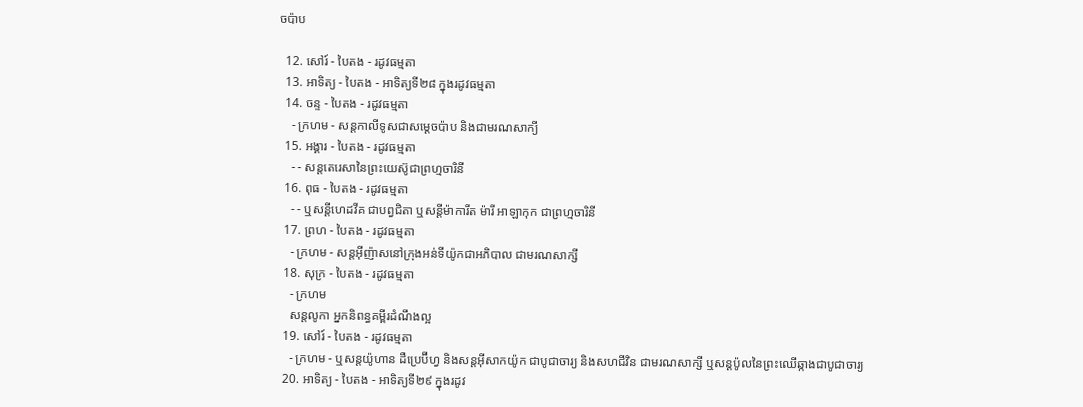ចប៉ាប

  12. សៅរ៍ - បៃតង - រដូវធម្មតា
  13. អាទិត្យ - បៃតង - អាទិត្យទី២៨ ក្នុងរដូវធម្មតា
  14. ចន្ទ - បៃតង - រដូវធម្មតា
    - ក្រហម - សន្ដកាលីទូសជាសម្ដេចប៉ាប និងជាមរណសាក្យី
  15. អង្គារ - បៃតង - រដូវធម្មតា
    - - សន្តតេរេសានៃព្រះយេស៊ូជាព្រហ្មចារិនី
  16. ពុធ - បៃតង - រដូវធម្មតា
    - - ឬសន្ដីហេដវីគ ជាបព្វជិតា ឬសន្ដីម៉ាការីត ម៉ារី អាឡាកុក ជាព្រហ្មចារិនី
  17. ព្រហ - បៃតង - រដូវធម្មតា
    - ក្រហម - សន្តអ៊ីញ៉ាសនៅក្រុងអន់ទីយ៉ូកជាអភិបាល ជាមរណសាក្សី
  18. សុក្រ - បៃតង - រដូវធម្មតា
    - ក្រហម
    សន្តលូកា អ្នកនិពន្ធគម្ពីរដំណឹងល្អ
  19. សៅរ៍ - បៃតង - រដូវធម្មតា
    - ក្រហម - ឬសន្ដយ៉ូហាន ដឺប្រេប៊ីហ្វ និងសន្ដអ៊ីសាកយ៉ូក ជាបូជាចារ្យ និងសហជីវិន ជាមរណសាក្សី ឬសន្ដប៉ូលនៃព្រះឈើឆ្កាងជាបូជាចារ្យ
  20. អាទិត្យ - បៃតង - អាទិត្យទី២៩ ក្នុងរដូវ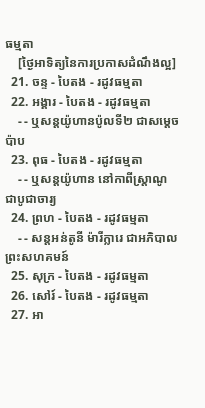ធម្មតា
    [ថ្ងៃអាទិត្យនៃការប្រកាសដំណឹងល្អ]
  21. ចន្ទ - បៃតង - រដូវធម្មតា
  22. អង្គារ - បៃតង - រដូវធម្មតា
    - - ឬសន្តយ៉ូហានប៉ូលទី២ ជាសម្ដេចប៉ាប
  23. ពុធ - បៃតង - រដូវធម្មតា
    - - ឬសន្ដយ៉ូហាន នៅកាពីស្រ្ដាណូ ជាបូជាចារ្យ
  24. ព្រហ - បៃតង - រដូវធម្មតា
    - - សន្តអន់តូនី ម៉ារីក្លារេ ជាអភិបាលព្រះសហគមន៍
  25. សុក្រ - បៃតង - រដូវធម្មតា
  26. សៅរ៍ - បៃតង - រដូវធម្មតា
  27. អា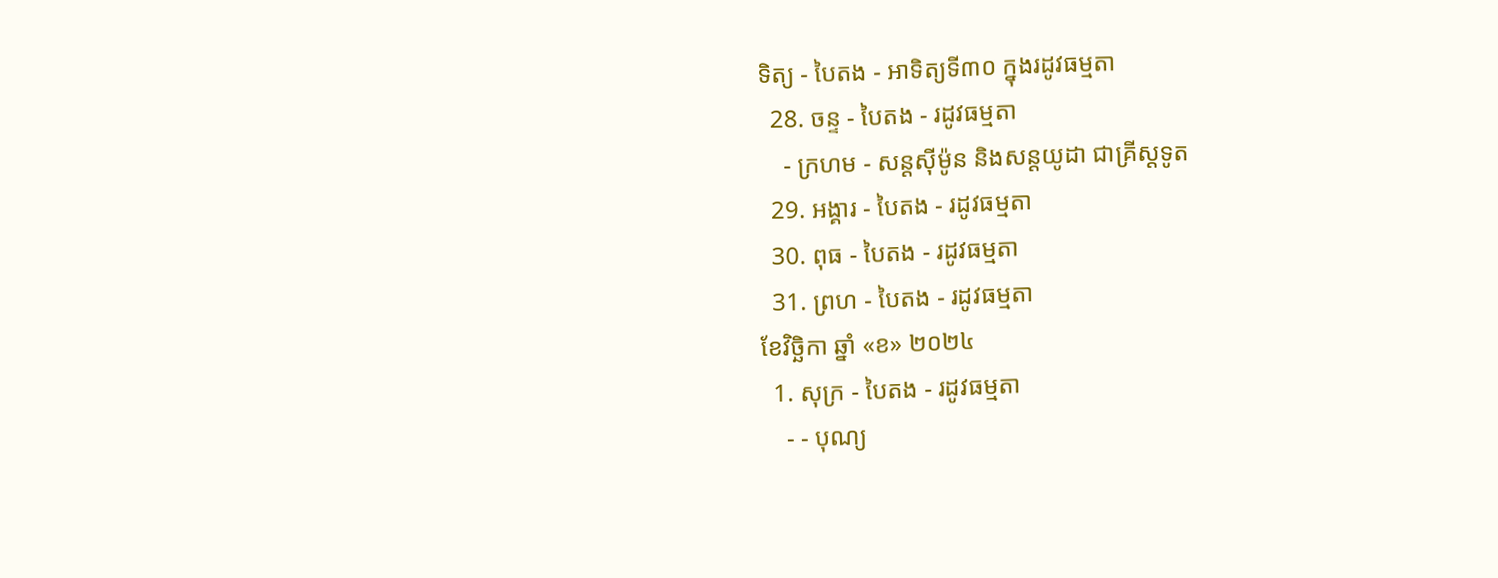ទិត្យ - បៃតង - អាទិត្យទី៣០ ក្នុងរដូវធម្មតា
  28. ចន្ទ - បៃតង - រដូវធម្មតា
    - ក្រហម - សន្ដស៊ីម៉ូន និងសន្ដយូដា ជាគ្រីស្ដទូត
  29. អង្គារ - បៃតង - រដូវធម្មតា
  30. ពុធ - បៃតង - រដូវធម្មតា
  31. ព្រហ - បៃតង - រដូវធម្មតា
ខែវិច្ឆិកា ឆ្នាំ «ខ» ២០២៤
  1. សុក្រ - បៃតង - រដូវធម្មតា
    - - បុណ្យ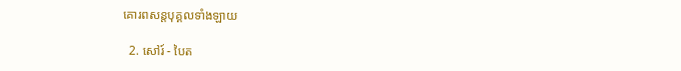គោរពសន្ដបុគ្គលទាំងឡាយ

  2. សៅរ៍ - បៃត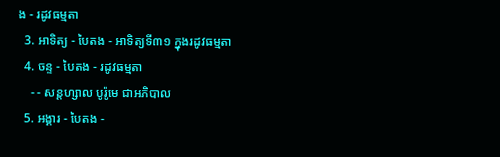ង - រដូវធម្មតា
  3. អាទិត្យ - បៃតង - អាទិត្យទី៣១ ក្នុងរដូវធម្មតា
  4. ចន្ទ - បៃតង - រដូវធម្មតា
    - - សន្ដហ្សាល បូរ៉ូមេ ជាអភិបាល
  5. អង្គារ - បៃតង -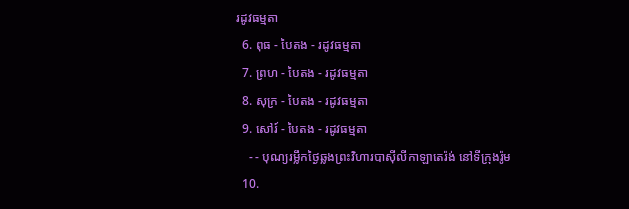រដូវធម្មតា
  6. ពុធ - បៃតង - រដូវធម្មតា
  7. ព្រហ - បៃតង - រដូវធម្មតា
  8. សុក្រ - បៃតង - រដូវធម្មតា
  9. សៅរ៍ - បៃតង - រដូវធម្មតា
    - - បុណ្យរម្លឹកថ្ងៃឆ្លងព្រះវិហារបាស៊ីលីកាឡាតេរ៉ង់ នៅទីក្រុងរ៉ូម
  10.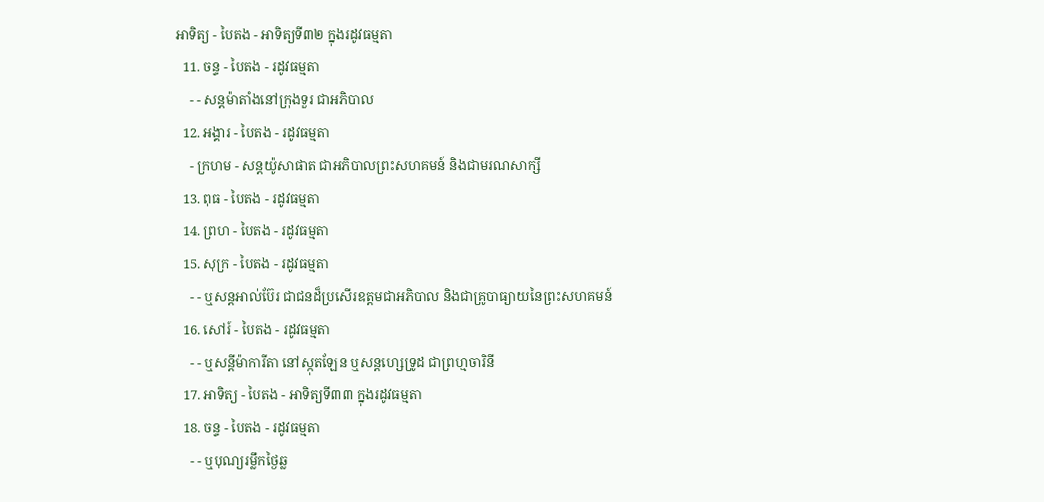អាទិត្យ - បៃតង - អាទិត្យទី៣២ ក្នុងរដូវធម្មតា
  11. ចន្ទ - បៃតង - រដូវធម្មតា
    - - សន្ដម៉ាតាំងនៅក្រុងទួរ ជាអភិបាល
  12. អង្គារ - បៃតង - រដូវធម្មតា
    - ក្រហម - សន្ដយ៉ូសាផាត ជាអភិបាលព្រះសហគមន៍ និងជាមរណសាក្សី
  13. ពុធ - បៃតង - រដូវធម្មតា
  14. ព្រហ - បៃតង - រដូវធម្មតា
  15. សុក្រ - បៃតង - រដូវធម្មតា
    - - ឬសន្ដអាល់ប៊ែរ ជាជនដ៏ប្រសើរឧត្ដមជាអភិបាល និងជាគ្រូបាធ្យាយនៃព្រះសហគមន៍
  16. សៅរ៍ - បៃតង - រដូវធម្មតា
    - - ឬសន្ដីម៉ាការីតា នៅស្កុតឡែន ឬសន្ដហ្សេទ្រូដ ជាព្រហ្មចារិនី
  17. អាទិត្យ - បៃតង - អាទិត្យទី៣៣ ក្នុងរដូវធម្មតា
  18. ចន្ទ - បៃតង - រដូវធម្មតា
    - - ឬបុណ្យរម្លឹកថ្ងៃឆ្ល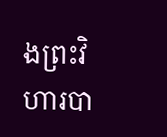ងព្រះវិហារបា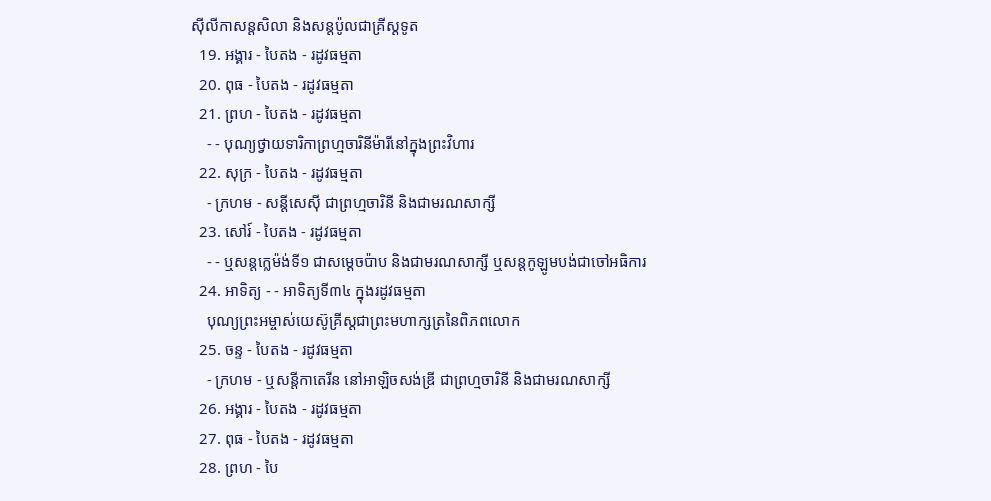ស៊ីលីកាសន្ដសិលា និងសន្ដប៉ូលជាគ្រីស្ដទូត
  19. អង្គារ - បៃតង - រដូវធម្មតា
  20. ពុធ - បៃតង - រដូវធម្មតា
  21. ព្រហ - បៃតង - រដូវធម្មតា
    - - បុណ្យថ្វាយទារិកាព្រហ្មចារិនីម៉ារីនៅក្នុងព្រះវិហារ
  22. សុក្រ - បៃតង - រដូវធម្មតា
    - ក្រហម - សន្ដីសេស៊ី ជាព្រហ្មចារិនី និងជាមរណសាក្សី
  23. សៅរ៍ - បៃតង - រដូវធម្មតា
    - - ឬសន្ដក្លេម៉ង់ទី១ ជាសម្ដេចប៉ាប និងជាមរណសាក្សី ឬសន្ដកូឡូមបង់ជាចៅអធិការ
  24. អាទិត្យ - - អាទិត្យទី៣៤ ក្នុងរដូវធម្មតា
    បុណ្យព្រះអម្ចាស់យេស៊ូគ្រីស្ដជាព្រះមហាក្សត្រនៃពិភពលោក
  25. ចន្ទ - បៃតង - រដូវធម្មតា
    - ក្រហម - ឬសន្ដីកាតេរីន នៅអាឡិចសង់ឌ្រី ជាព្រហ្មចារិនី និងជាមរណសាក្សី
  26. អង្គារ - បៃតង - រដូវធម្មតា
  27. ពុធ - បៃតង - រដូវធម្មតា
  28. ព្រហ - បៃ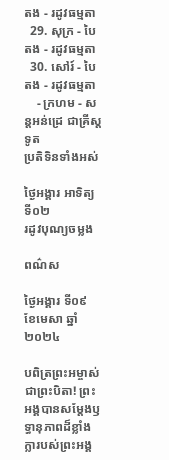តង - រដូវធម្មតា
  29. សុក្រ - បៃតង - រដូវធម្មតា
  30. សៅរ៍ - បៃតង - រដូវធម្មតា
    - ក្រហម - សន្ដអន់ដ្រេ ជាគ្រីស្ដទូត
ប្រតិទិនទាំងអស់

ថ្ងៃអង្គារ អាទិត្យទី០២
រដូវបុណ្យចម្លង

ពណ៌ស

ថ្ងៃអង្គារ ទី០៩ ខែមេសា ឆ្នាំ២០២៤

បពិត្រព្រះអម្ចាស់ជាព្រះបិតា! ព្រះអង្គបានសម្តែងឫទ្ធានុភាពដ៏ខ្លាំងក្លារបស់ព្រះអង្គ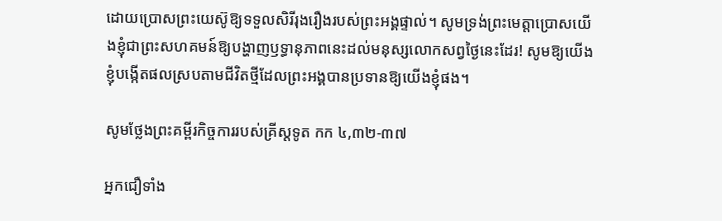ដោយប្រោសព្រះយេស៊ូឱ្យទទួលសិរីរុងរឿងរបស់ព្រះអង្គផ្ទាល់។ សូមទ្រង់ព្រះមេត្តាប្រោសយើងខ្ញុំជាព្រះសហគមន៍ឱ្យបង្ហាញឫទ្ធានុភាពនេះដល់មនុស្សលោកសព្វថ្ងៃនេះដែរ! សូមឱ្យយើងខ្ញុំបង្កើតផលស្របតាមជីវិតថ្មីដែលព្រះអង្គបានប្រទានឱ្យយើងខ្ញុំផង។

សូមថ្លែងព្រះគម្ពីរកិច្ចការរបស់គ្រីស្តទូត កក ៤,៣២-៣៧

អ្នកជឿទាំង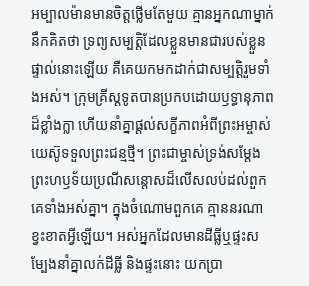អម្បាលម៉ានមានចិត្តថ្លើមតែមួយ គ្មានអ្នកណាម្នាក់នឹកគិតថា ទ្រព្យសម្បត្តិដែលខ្លួនមានជារបស់ខ្លួនផ្ទាល់នោះឡើយ គឺគេយកមកដាក់ជាសម្បត្តិរួមទាំងអស់។ ក្រុមគ្រីស្តទូតបានប្រកបដោយឫទ្ធានុភាពដ៏ខ្លាំងក្លា ហើយនាំគ្នាផ្តល់សក្ខីភាពអំពីព្រះអម្ចាស់យេស៊ូទទួលព្រះជន្មថ្មី។ ព្រះជាម្ចាស់ទ្រង់សម្តែងព្រះហឫទ័យប្រណីសន្តោសដ៏លើសលប់ដល់ពួកគេទាំងអស់គ្នា។ ក្នុងចំណោមពួកគេ គ្មាននរណាខ្វះខាតអ្វីឡើយ។ អស់អ្នកដែលមានដីធ្លីឬផ្ទះសម្បែងនាំគ្នាលក់ដីធ្លី និងផ្ទះនោះ យកប្រា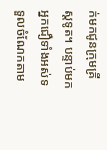ក់មកជូនក្រុមគ្រីស្តទូត។ បន្ទាប់មក អ្នកជឿទាំងអស់ទទួលចំណែកតាម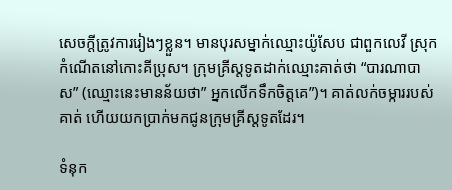សេចក្តីត្រូវការរៀងៗខ្លួន។ មានបុរសម្នាក់ឈ្មោះយ៉ូសែប ជាពួកលេវី ស្រុកកំណើតនៅកោះគីប្រុស។ ក្រុមគ្រីស្តទូតដាក់ឈ្មោះគាត់ថា “បារណាបាស” (ឈ្មោះនេះមានន័យថា” អ្នកលើកទឹកចិត្តគេ”)។ គាត់លក់ចម្ការរបស់គាត់ ហើយយកប្រាក់មកជូនក្រុមគ្រីស្តទូតដែរ។

ទំនុក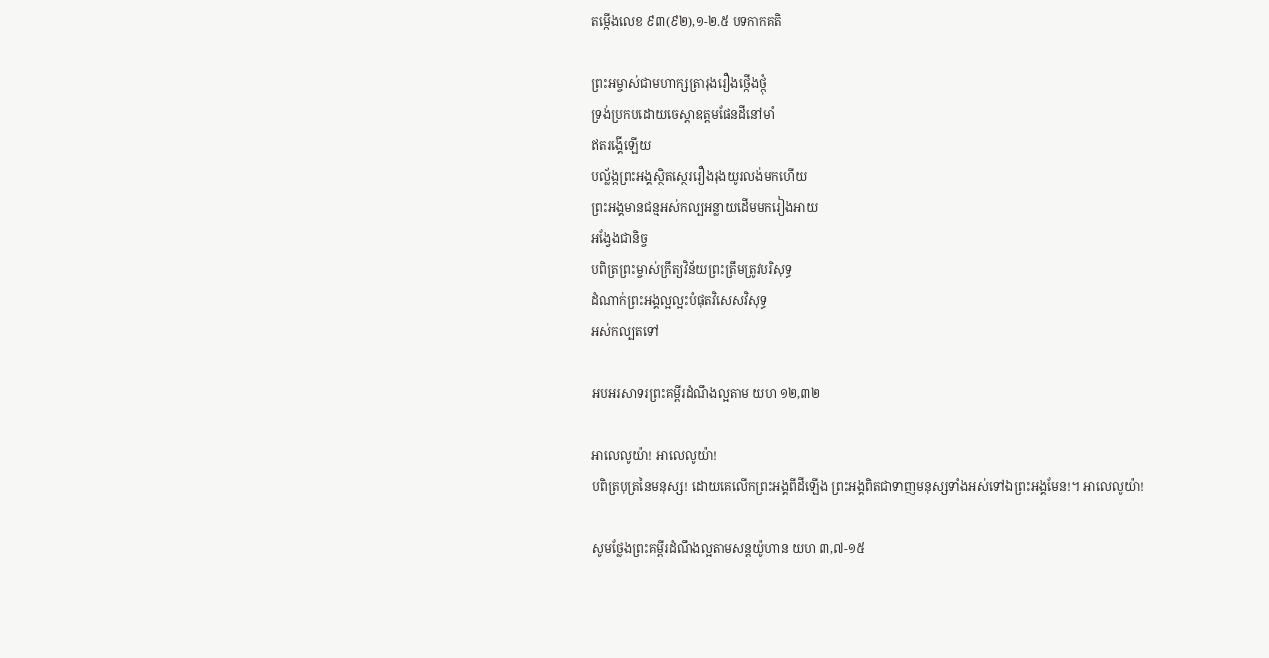តម្កើងលេខ ៩៣(៩២),១-២.៥ បទកាកគតិ

ព្រះអម្ចាស់ជាមហាក្សត្រារុងរឿងថ្កើងថ្កុំ
ទ្រង់ប្រកបដោយចេស្ដាឧត្តមផែនដីនៅមាំ
ឥតរង្គើឡើយ
បល្ល័ង្កព្រះអង្គស្ថិតស្ថេររឿងរុងយូរលង់មកហើយ
ព្រះអង្គមានជន្មអស់កល្បអន្លាយដើមមករៀងអាយ
អង្វែងជានិច្ច
បពិត្រព្រះម្ចាស់ក្រឹត្យវិន័យព្រះត្រឹមត្រូវបរិសុទ្ធ
ដំណាក់ព្រះអង្គល្អល្អះបំផុតវិសេសវិសុទ្ធ
អស់កល្បតទៅ

អបអរសាទរព្រះគម្ពីរដំណឹងល្អតាម យហ ១២,៣២

អាលេលូយ៉ា! អាលេលូយ៉ា!
បពិត្របុត្រនៃមនុស្ស! ដោយគេលើកព្រះអង្គពីដីឡើង ព្រះអង្គពិតជាទាញមនុស្សទាំងអស់ទៅឯព្រះអង្គមែន!។ អាលេលូយ៉ា!

សូមថ្លែងព្រះគម្ពីរដំណឹងល្អតាមសន្តយ៉ូហាន យហ ៣,៧-១៥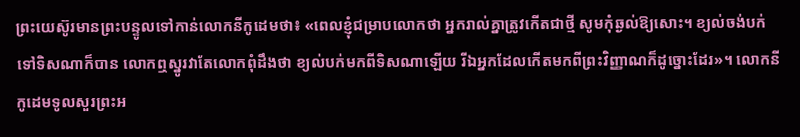ព្រះយេស៊ូរមានព្រះបន្ទូលទៅកាន់លោកនីកូដេមថា៖ «ពេលខ្ញុំជម្រាបលោកថា អ្នករាល់គ្នាត្រូវកើតជាថ្មី សូមកុំឆ្ងល់ឱ្យសោះ។ ខ្យល់ចង់បក់ទៅទិសណាក៏បាន លោកឮស្នូរវាតែលោកពុំដឹងថា ខ្យល់បក់មកពីទិសណាឡើយ រីឯអ្នកដែលកើតមកពីព្រះវិញ្ញាណក៏ដូច្នោះដែរ»។ លោកនីកូដេមទូលសួរព្រះអ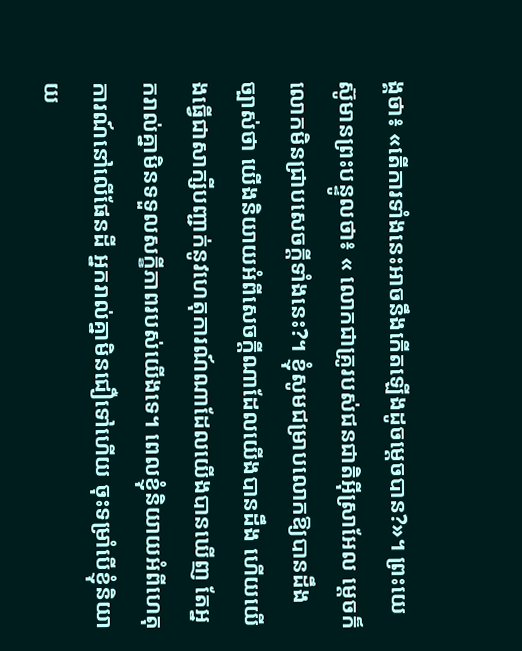ង្គថា៖ «តើការទាំងនេះអាចនឹងកើតឡើងដូចម្ដេចបាន?»។ ព្រះយេស៊ូមានព្រះបន្ទូលថា៖ « លោកជាគ្រូរបស់ជនជាតិអ៊ីស្រាអែល ម្ដេចក៏លោកមិនជ្រាបសេចក្ដីទាំងនេះ?។ ខ្ញុំសូមជម្រាបលោកឱ្យបានដឹងច្បាស់ថា យើងនិយាយអំពីសេចក្ដីណាដែលយើងបានដឹង ហើយយើងធ្វើជាសាក្សីបញ្ជាក់នូវហេតុការណ៍ណាដែលយើងបានឃើញ តែអ្នករាល់គ្នាមិនទទួលសក្ខីភាពរបស់យើងទេ។ ពេលខ្ញុំនិយាយអំពីហេតុការណ៍នៅលើផែនដី អ្នករាល់គ្នាមិនជឿទៅហើយ ចុះទម្រាំបើខ្ញុំនិយាយ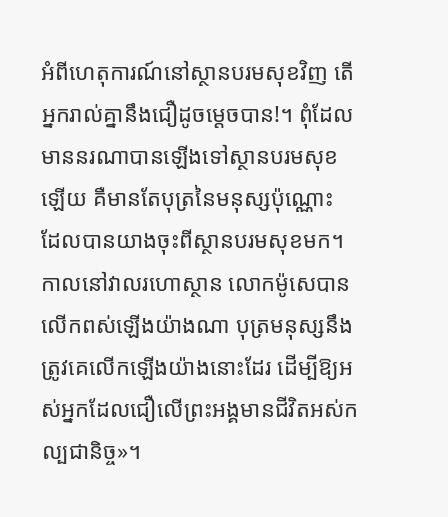អំពីហេតុការណ៍នៅស្ថានបរមសុខវិញ តើអ្នករាល់គ្នានឹងជឿដូចម្ដេចបាន!។ ពុំដែលមាននរណាបានឡើងទៅស្ថានបរមសុខឡើយ គឺមានតែបុត្រនៃមនុស្សប៉ុណ្ណោះ ដែលបានយាងចុះពីស្ថានបរមសុខមក។ កាលនៅវាលរហោស្ថាន លោកម៉ូសេបានលើកពស់ឡើងយ៉ាងណា បុត្រមនុស្សនឹងត្រូវគេលើកឡើងយ៉ាងនោះដែរ ដើម្បីឱ្យអស់អ្នកដែលជឿលើព្រះអង្គមានជីវិតអស់កល្បជានិច្ច»។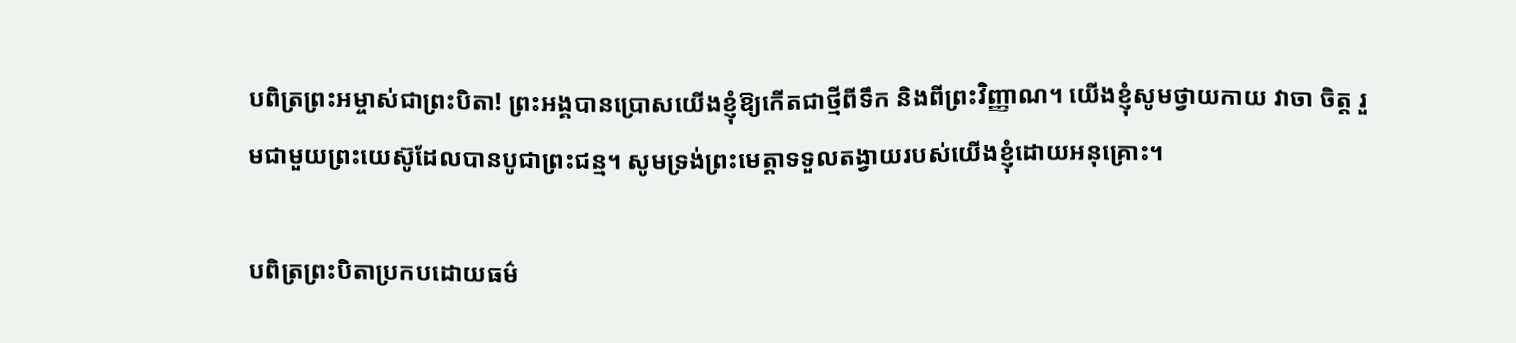បពិត្រព្រះអម្ចាស់ជាព្រះបិតា! ព្រះអង្គបានប្រោសយើងខ្ញុំឱ្យកើតជាថ្មីពីទឹក និងពីព្រះវិញ្ញាណ។ យើងខ្ញុំសូមថ្វាយកាយ វាចា ចិត្ត រួមជាមួយព្រះយេស៊ូដែលបានបូជាព្រះជន្ម។ សូមទ្រង់ព្រះមេត្តាទទួលតង្វាយរបស់យើងខ្ញុំដោយអនុគ្រោះ។

បពិត្រព្រះបិតាប្រកបដោយធម៌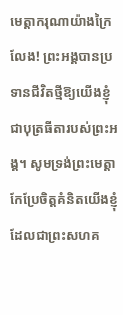មេត្តាករុណាយ៉ាងក្រៃលែង! ព្រះអង្គបានប្រទានជីវិតថ្មីឱ្យយើងខ្ញុំជាបុត្រធីតារបស់ព្រះអង្គ។ សូមទ្រង់ព្រះមេត្តាកែប្រែចិត្តគំនិតយើងខ្ញុំដែលជាព្រះសហគ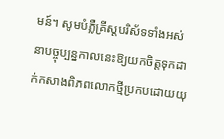មន៍។ សូមបំភ្លឺគ្រីស្តបរិស័ទទាំងអស់នាបច្ចុប្បន្នកាលនេះឱ្យយកចិត្តទុកដាក់កសាងពិភពលោកថ្មីប្រកបដោយយុ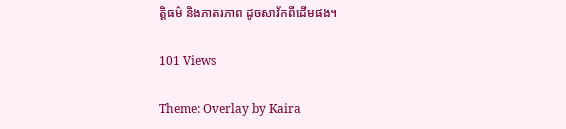ត្តិធម៌ និងភាតរភាព ដូចសាវ័កពីដើមផង។

101 Views

Theme: Overlay by Kaira